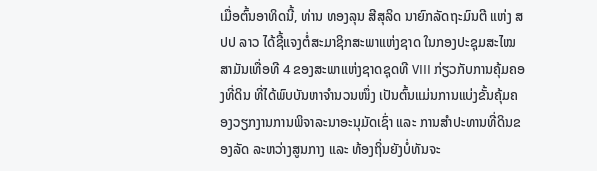ເມື່ອຕົ້ນອາທິດນີ້, ທ່ານ ທອງລຸນ ສີສຸລິດ ນາຍົກລັດຖະມົນຕີ ແຫ່ງ ສປປ ລາວ ໄດ້ຊີ້ແຈງຕໍ່ສະມາຊິກສະພາແຫ່ງຊາດ ໃນກອງປະຊຸມສະໄໝສາມັນເທື່ອທີ 4 ຂອງສະພາແຫ່ງຊາດຊຸດທີ VIII ກ່ຽວກັບການຄຸ້ມຄອງທີ່ດິນ ທີ່ໄດ້ພົບບັນຫາຈຳນວນໜຶ່ງ ເປັນຕົ້ນແມ່ນການແບ່ງຂັ້ນຄຸ້ມຄອງວຽກງານການພິຈາລະນາອະນຸມັດເຊົ່າ ແລະ ການສຳປະທານທີ່ດິນຂອງລັດ ລະຫວ່າງສູນກາງ ແລະ ທ້ອງຖິ່ນຍັງບໍ່ທັນຈະ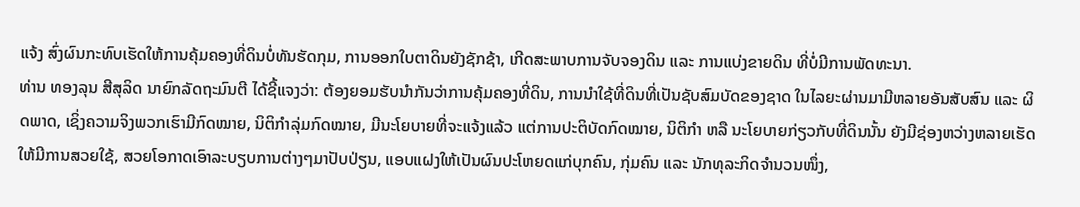ແຈ້ງ ສົ່ງຜົນກະທົບເຮັດໃຫ້ການຄຸ້ມຄອງທີ່ດິນບໍ່ທັນຮັດກຸມ, ການອອກໃບຕາດິນຍັງຊັກຊ້າ, ເກີດສະພາບການຈັບຈອງດິນ ແລະ ການແບ່ງຂາຍດິນ ທີ່ບໍ່ມີການພັດທະນາ.
ທ່ານ ທອງລຸນ ສີສຸລິດ ນາຍົກລັດຖະມົນຕີ ໄດ້ຊີ້ແຈງວ່າ: ຕ້ອງຍອມຮັບນຳກັນວ່າການຄຸ້ມຄອງທີ່ດິນ, ການນຳໃຊ້ທີ່ດິນທີ່ເປັນຊັບສົມບັດຂອງຊາດ ໃນໄລຍະຜ່ານມາມີຫລາຍອັນສັບສົນ ແລະ ຜິດພາດ, ເຊິ່ງຄວາມຈິງພວກເຮົາມີກົດໝາຍ, ນິຕິກຳລຸ່ມກົດໝາຍ, ມີນະໂຍບາຍທີ່ຈະແຈ້ງແລ້ວ ແຕ່ການປະຕິບັດກົດໝາຍ, ນິຕິກຳ ຫລື ນະໂຍບາຍກ່ຽວກັບທີ່ດິນນັ້ນ ຍັງມີຊ່ອງຫວ່າງຫລາຍເຮັດໃຫ້ມີການສວຍໃຊ້, ສວຍໂອກາດເອົາລະບຽບການຕ່າງໆມາປັບປ່ຽນ, ແອບແຝງໃຫ້ເປັນຜົນປະໂຫຍດແກ່ບຸກຄົນ, ກຸ່ມຄົນ ແລະ ນັກທຸລະກິດຈຳນວນໜຶ່ງ,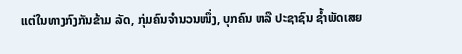ແຕ່ໃນທາງກົງກັນຂ້າມ ລັດ, ກຸ່ມຄົນຈຳນວນໜຶ່ງ, ບຸກຄົນ ຫລື ປະຊາຊົນ ຊ້ຳພັດເສຍ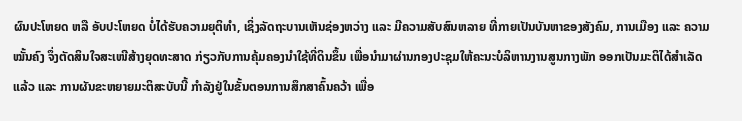ຜົນປະໂຫຍດ ຫລື ອັບປະໂຫຍດ ບໍ່ໄດ້ຮັບຄວາມຍຸຕິທຳ, ເຊິ່ງລັດຖະບານເຫັນຊ່ອງຫວ່າງ ແລະ ມີຄວາມສັບສົນຫລາຍ ທີ່ກາຍເປັນບັນຫາຂອງສັງຄົມ, ການເມືອງ ແລະ ຄວາມໝັ້ນຄົງ ຈຶ່ງຕັດສິນໃຈສະເໜີສ້າງຍຸດທະສາດ ກ່ຽວກັບການຄຸ້ມຄອງນຳໃຊ້ທີ່ດິນຂຶ້ນ ເພື່ອນຳມາຜ່ານກອງປະຊຸມໃຫ້ຄະນະບໍລິຫານງານສູນກາງພັກ ອອກເປັນມະຕິໄດ້ສຳເລັດແລ້ວ ແລະ ການຜັນຂະຫຍາຍມະຕິສະບັບນີ້ ກຳລັງຢູ່ໃນຂັ້ນຕອນການສຶກສາຄົ້ນຄວ້າ ເພື່ອ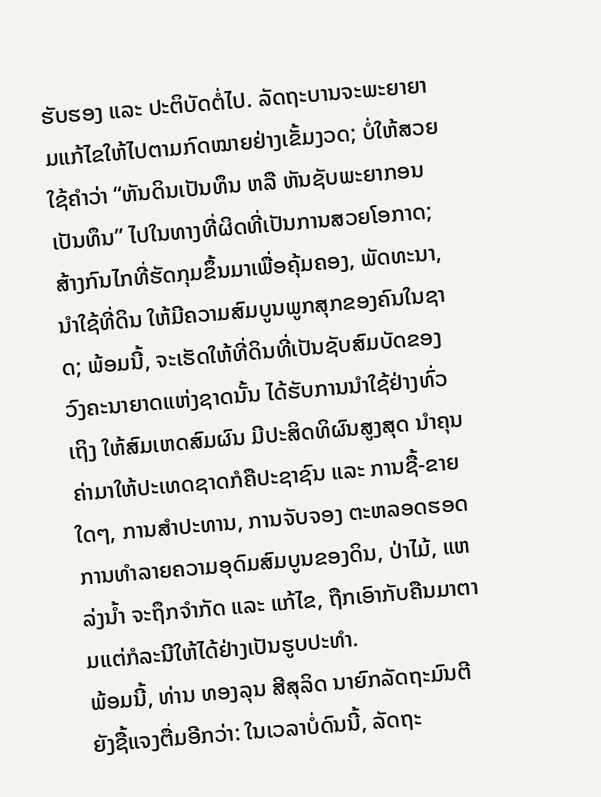ຮັບຮອງ ແລະ ປະຕິບັດຕໍ່ໄປ. ລັດຖະບານຈະພະຍາຍາມແກ້ໄຂໃຫ້ໄປຕາມກົດໝາຍຢ່າງເຂັ້ມງວດ; ບໍ່ໃຫ້ສວຍໃຊ້ຄຳວ່າ “ຫັນດິນເປັນທຶນ ຫລື ຫັນຊັບພະຍາກອນເປັນທຶນ” ໄປໃນທາງທີ່ຜິດທີ່ເປັນການສວຍໂອກາດ; ສ້າງກົນໄກທີ່ຮັດກຸມຂຶ້ນມາເພື່ອຄຸ້ມຄອງ, ພັດທະນາ, ນຳໃຊ້ທີ່ດິນ ໃຫ້ມີຄວາມສົມບູນພູກສຸກຂອງຄົນໃນຊາດ; ພ້ອມນີ້, ຈະເຮັດໃຫ້ທີ່ດິນທີ່ເປັນຊັບສົມບັດຂອງວົງຄະນາຍາດແຫ່ງຊາດນັ້ນ ໄດ້ຮັບການນໍາໃຊ້ຢ່າງທົ່ວເຖິງ ໃຫ້ສົມເຫດສົມຜົນ ມີປະສິດທິຜົນສູງສຸດ ນຳຄຸນຄ່າມາໃຫ້ປະເທດຊາດກໍຄືປະຊາຊົນ ແລະ ການຊື້-ຂາຍໃດໆ, ການສຳປະທານ, ການຈັບຈອງ ຕະຫລອດຮອດການທຳລາຍຄວາມອຸດົມສົມບູນຂອງດິນ, ປ່າໄມ້, ແຫລ່ງນ້ຳ ຈະຖຶກຈຳກັດ ແລະ ແກ້ໄຂ, ຖືກເອົາກັບຄືນມາຕາມແຕ່ກໍລະນີໃຫ້ໄດ້ຢ່າງເປັນຮູບປະທຳ.
ພ້ອມນີ້, ທ່ານ ທອງລຸນ ສີສຸລິດ ນາຍົກລັດຖະມົນຕີ ຍັງຊື້ແຈງຕື່ມອີກວ່າ: ໃນເວລາບໍ່ດົນນີ້, ລັດຖະ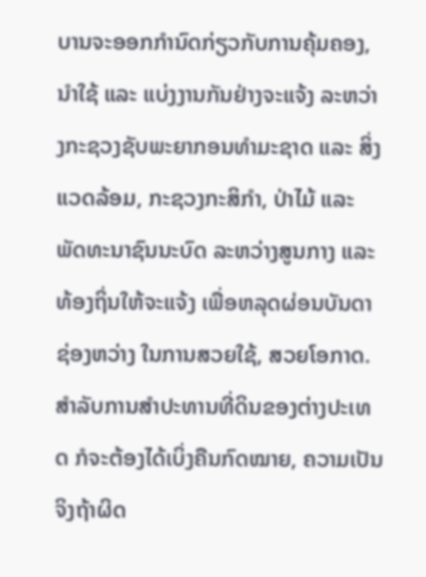ບານຈະອອກກຳນົດກ່ຽວກັບການຄຸ້ມຄອງ, ນໍາໃຊ້ ແລະ ແບ່ງງານກັນຢ່າງຈະແຈ້ງ ລະຫວ່າງກະຊວງຊັບພະຍາກອນທຳມະຊາດ ແລະ ສິ່ງແວດລ້ອມ, ກະຊວງກະສິກຳ, ປ່າໄມ້ ແລະ ພັດທະນາຊົນນະບົດ ລະຫວ່າງສູນກາງ ແລະ ທ້ອງຖິ່ນໃຫ້ຈະແຈ້ງ ເພື່ອຫລຸດຜ່ອນບັນດາຊ່ອງຫວ່າງ ໃນການສວຍໃຊ້, ສວຍໂອກາດ. ສຳລັບການສຳປະທານທີ່ດິນຂອງຕ່າງປະເທດ ກໍຈະຕ້ອງໄດ້ເບິ່ງຄືນກົດໝາຍ, ຄວາມເປັນຈິງຖ້າຜິດ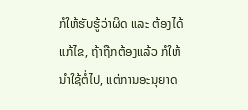ກໍໃຫ້ຮັບຮູ້ວ່າຜິດ ແລະ ຕ້ອງໄດ້ແກ້ໄຂ, ຖ້າຖືກຕ້ອງແລ້ວ ກໍໃຫ້ນຳໃຊ້ຕໍ່ໄປ, ແຕ່ການອະນຸຍາດ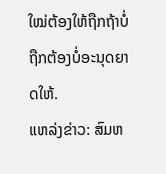ໃໝ່ຕ້ອງໃຫ້ຖືກຖ້າບໍ່ຖືກຕ້ອງບໍ່ອະນຸດຍາດໃຫ້.
ແຫລ່ງຂ່າວ: ສົມຫ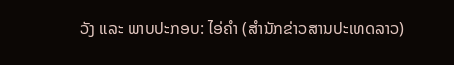ວັງ ແລະ ພາບປະກອບ: ໄອ່ຄຳ (ສຳນັກຂ່າວສານປະເທດລາວ)